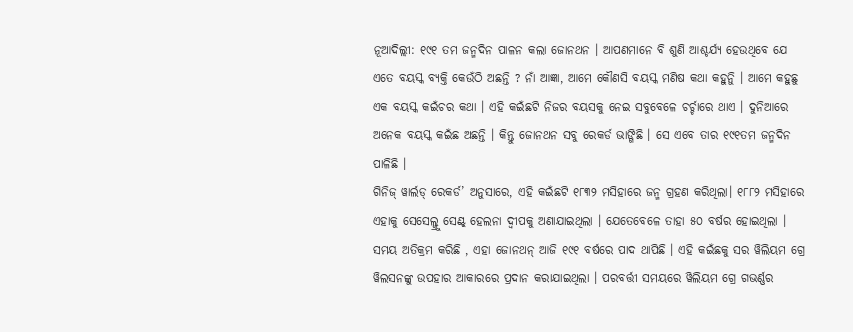ନୂଆଦିଲ୍ଲୀ: ୧୯୧ ତମ ଜନ୍ମଦିନ ପାଳନ କଲା ଜୋନଥନ । ଆପଣମାନେ ବି ଶୁଣି ଆଶ୍ଚର୍ଯ୍ୟ ହେଉଥିବେ ଯେ ଏତେ ବୟସ୍କ ବ୍ୟକ୍ତି କେଉଁଠି ଅଛନ୍ତି ? ନାଁ ଆଜ୍ଞା, ଆମେ କୌଣସି ବୟସ୍କ ମଣିଷ କଥା କହୁନିୁ । ଆମେ କହୁଛୁ ଏକ ବୟସ୍କ କଇଁଚର କଥା । ଏହି କଇଁଛଟି ନିଜର ବୟସକୁ ନେଇ ସବୁବେଳେ ଚର୍ଚ୍ଚାରେ ଥାଏ । ଦୁନିଆରେ ଅନେକ ବୟସ୍କ କଇଁଛ ଅଛନ୍ତି । କିନ୍ତୁ ଜୋନଥନ ସବୁ ରେକର୍ଡ ଭାଙ୍ଗିଛି । ସେ ଏବେ ତାର ୧୯୧ତମ ଜନ୍ମଦିନ ପାଳିଛି ।
ଗିନିଜ୍ ୱାର୍ଲଡ୍ ରେକର୍ଡ’ ଅନୁସାରେ, ଏହି କଇଁଛଟି ୧୮୩୨ ମସିହାରେ ଜନ୍ମ ଗ୍ରହଣ କରିଥିଲା। ୧୮୮୨ ମସିହାରେ ଏହାକୁ ସେସେଲ୍ଜ୍ରୁ ସେଣ୍ଟ୍ ହେଲନା ଦ୍ବୀପକୁ ଅଣାଯାଇଥିଲା । ଯେତେବେଳେ ତାହା ୫୦ ବର୍ଷର ହୋଇଥିଲା । ସମୟ ଅତିକ୍ରମ କରିଛି , ଏହା ଜୋନଥନ୍ ଆଜି ୧୯୧ ବର୍ଷରେ ପାଦ ଥାପିଛି । ଏହି କଇଁଛକୁ ସର ୱିଲିୟମ ଗ୍ରେ ୱିଲସନଙ୍କୁ ଉପହାର ଆକାରରେ ପ୍ରଦାନ କରାଯାଇଥିଲା । ପରବର୍ତ୍ତୀ ସମୟରେ ୱିଲିୟମ ଗ୍ରେ ଗଭର୍ଣ୍ଣର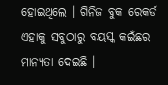ହୋଇଥିଲେ । ଗିନିଜ ବୁକ ରେକର୍ଡ ଏହାକୁ ସବୁଠାରୁ ବୟସ୍କ କଇଁଛର ମାନ୍ୟତା ଦେଇଛି ।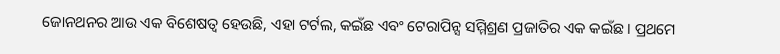ଜୋନଥନର ଆଉ ଏକ ବିଶେଷତ୍ୱ ହେଉଛି, ଏହା ଟର୍ଟଲ, କଇଁଛ ଏବଂ ଟେରାପିନ୍ସ ସମ୍ମିଶ୍ରଣ ପ୍ରଜାତିର ଏକ କଇଁଛ । ପ୍ରଥମେ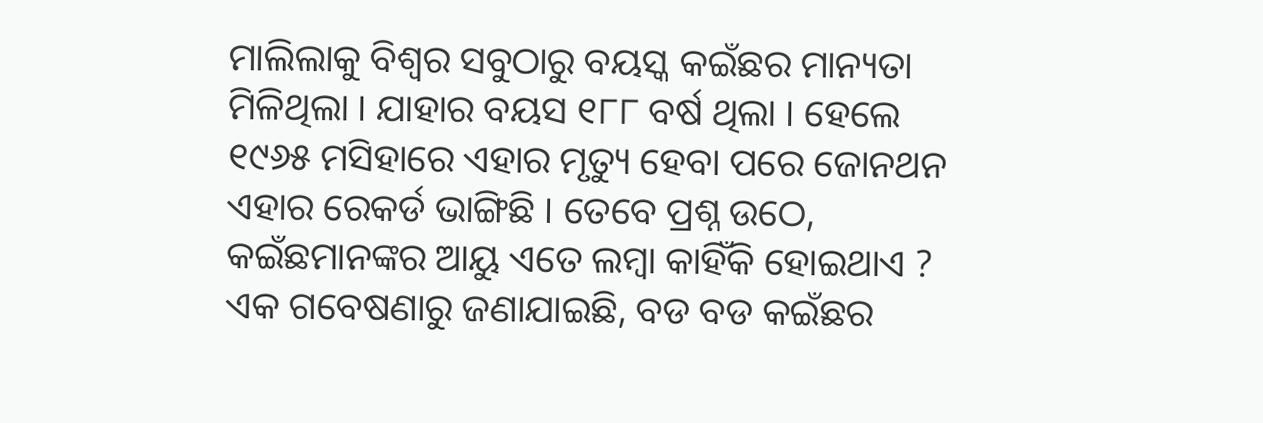ମାଲିଲାକୁ ବିଶ୍ୱର ସବୁଠାରୁ ବୟସ୍କ କଇଁଛର ମାନ୍ୟତା ମିଳିଥିଲା । ଯାହାର ବୟସ ୧୮୮ ବର୍ଷ ଥିଲା । ହେଲେ ୧୯୬୫ ମସିହାରେ ଏହାର ମୃତ୍ୟୁ ହେବା ପରେ ଜୋନଥନ ଏହାର ରେକର୍ଡ ଭାଙ୍ଗିଛି । ତେବେ ପ୍ରଶ୍ନ ଉଠେ, କଇଁଛମାନଙ୍କର ଆୟୁ ଏତେ ଲମ୍ବା କାହିଁକି ହୋଇଥାଏ ? ଏକ ଗବେଷଣାରୁ ଜଣାଯାଇଛି, ବଡ ବଡ କଇଁଛର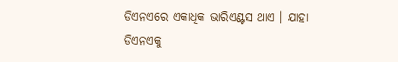ଡିଏନଏରେ ଏକାଧିକ ଭାରିଏଣ୍ଟସ ଥାଏ । ଯାହା ଡିଏନଏକୁ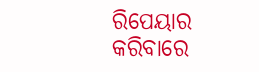ରିପେୟାର କରିବାରେ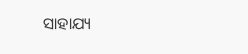ସାହାଯ୍ୟ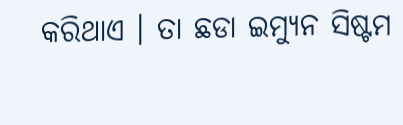କରିଥାଏ । ତା ଛଡା ଇମ୍ୟୁନ ସିଷ୍ଟମ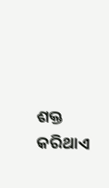ଶକ୍ତ କରିଥାଏ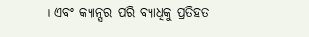। ଏବଂ କ୍ୟାନ୍ସର ପରି ବ୍ୟାଧିକୁ ପ୍ରତିହତ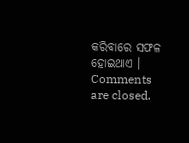କରିବାରେ ସଫଳ ହୋଇଥାଏ ।
Comments are closed.